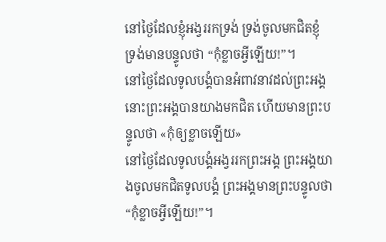នៅថ្ងៃដែលខ្ញុំអង្វររកទ្រង់ ទ្រង់ចូលមកជិតខ្ញុំ ទ្រង់មានបន្ទូលថា “កុំខ្លាចអ្វីឡើយ!”។
នៅថ្ងៃដែលទូលបង្គំបានអំពាវនាវដល់ព្រះអង្គ នោះព្រះអង្គបានយាងមកជិត ហើយមានព្រះបន្ទូលថា «កុំឲ្យខ្លាចឡើយ»
នៅថ្ងៃដែលទូលបង្គំអង្វររកព្រះអង្គ ព្រះអង្គយាងចូលមកជិតទូលបង្គំ ព្រះអង្គមានព្រះបន្ទូលថា “កុំខ្លាចអ្វីឡើយ!”។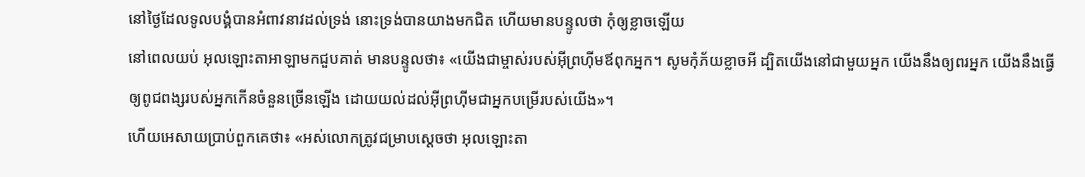នៅថ្ងៃដែលទូលបង្គំបានអំពាវនាវដល់ទ្រង់ នោះទ្រង់បានយាងមកជិត ហើយមានបន្ទូលថា កុំឲ្យខ្លាចឡើយ
នៅពេលយប់ អុលឡោះតាអាឡាមកជួបគាត់ មានបន្ទូលថា៖ «យើងជាម្ចាស់របស់អ៊ីព្រហ៊ីមឪពុកអ្នក។ សូមកុំភ័យខ្លាចអី ដ្បិតយើងនៅជាមួយអ្នក យើងនឹងឲ្យពរអ្នក យើងនឹងធ្វើឲ្យពូជពង្សរបស់អ្នកកើនចំនួនច្រើនឡើង ដោយយល់ដល់អ៊ីព្រហ៊ីមជាអ្នកបម្រើរបស់យើង»។
ហើយអេសាយប្រាប់ពួកគេថា៖ «អស់លោកត្រូវជម្រាបស្តេចថា អុលឡោះតា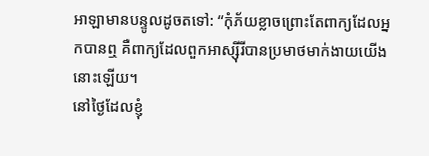អាឡាមានបន្ទូលដូចតទៅ: “កុំភ័យខ្លាចព្រោះតែពាក្យដែលអ្នកបានឮ គឺពាក្យដែលពួកអាស្ស៊ីរីបានប្រមាថមាក់ងាយយើងនោះឡើយ។
នៅថ្ងៃដែលខ្ញុំ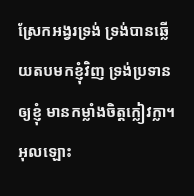ស្រែកអង្វរទ្រង់ ទ្រង់បានឆ្លើយតបមកខ្ញុំវិញ ទ្រង់ប្រទានឲ្យខ្ញុំ មានកម្លាំងចិត្តក្លៀវក្លា។
អុលឡោះ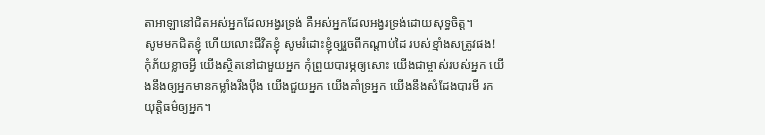តាអាឡានៅជិតអស់អ្នកដែលអង្វរទ្រង់ គឺអស់អ្នកដែលអង្វរទ្រង់ដោយសុទ្ធចិត្ត។
សូមមកជិតខ្ញុំ ហើយលោះជីវិតខ្ញុំ សូមរំដោះខ្ញុំឲ្យរួចពីកណ្ដាប់ដៃ របស់ខ្មាំងសត្រូវផង!
កុំភ័យខ្លាចអ្វី យើងស្ថិតនៅជាមួយអ្នក កុំព្រួយបារម្ភឲ្យសោះ យើងជាម្ចាស់របស់អ្នក យើងនឹងឲ្យអ្នកមានកម្លាំងរឹងប៉ឹង យើងជួយអ្នក យើងគាំទ្រអ្នក យើងនឹងសំដែងបារមី រកយុត្តិធម៌ឲ្យអ្នក។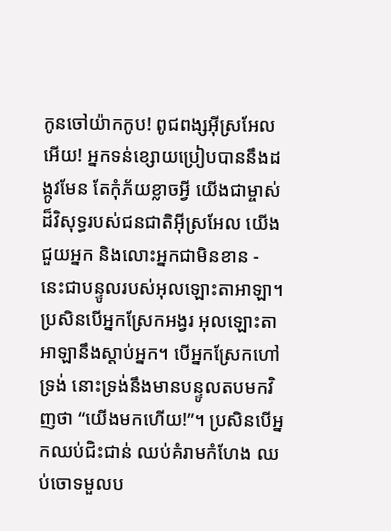កូនចៅយ៉ាកកូប! ពូជពង្សអ៊ីស្រអែលអើយ! អ្នកទន់ខ្សោយប្រៀបបាននឹងដង្កូវមែន តែកុំភ័យខ្លាចអ្វី យើងជាម្ចាស់ដ៏វិសុទ្ធរបស់ជនជាតិអ៊ីស្រអែល យើងជួយអ្នក និងលោះអ្នកជាមិនខាន - នេះជាបន្ទូលរបស់អុលឡោះតាអាឡា។
ប្រសិនបើអ្នកស្រែកអង្វរ អុលឡោះតាអាឡានឹងស្តាប់អ្នក។ បើអ្នកស្រែកហៅទ្រង់ នោះទ្រង់នឹងមានបន្ទូលតបមកវិញថា “យើងមកហើយ!”។ ប្រសិនបើអ្នកឈប់ជិះជាន់ ឈប់គំរាមកំហែង ឈប់ចោទមួលប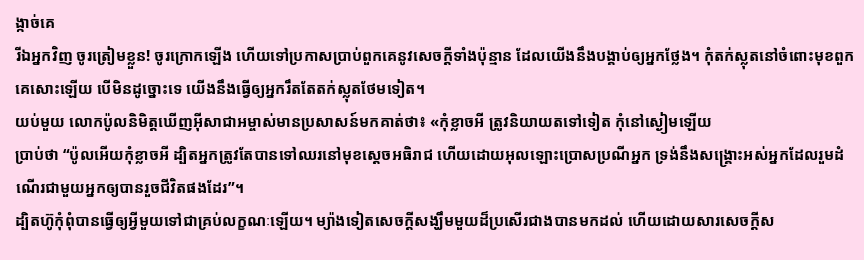ង្កាច់គេ
រីឯអ្នកវិញ ចូរត្រៀមខ្លួន! ចូរក្រោកឡើង ហើយទៅប្រកាសប្រាប់ពួកគេនូវសេចក្ដីទាំងប៉ុន្មាន ដែលយើងនឹងបង្គាប់ឲ្យអ្នកថ្លែង។ កុំតក់ស្លុតនៅចំពោះមុខពួកគេសោះឡើយ បើមិនដូច្នោះទេ យើងនឹងធ្វើឲ្យអ្នករឹតតែតក់ស្លុតថែមទៀត។
យប់មួយ លោកប៉ូលនិមិត្ដឃើញអ៊ីសាជាអម្ចាស់មានប្រសាសន៍មកគាត់ថា៖ «កុំខ្លាចអី ត្រូវនិយាយតទៅទៀត កុំនៅស្ងៀមឡើយ
ប្រាប់ថា “ប៉ូលអើយកុំខ្លាចអី ដ្បិតអ្នកត្រូវតែបានទៅឈរនៅមុខស្តេចអធិរាជ ហើយដោយអុលឡោះប្រោសប្រណីអ្នក ទ្រង់នឹងសង្គ្រោះអស់អ្នកដែលរួមដំណើរជាមួយអ្នកឲ្យបានរួចជីវិតផងដែរ”។
ដ្បិតហ៊ូកុំពុំបានធ្វើឲ្យអ្វីមួយទៅជាគ្រប់លក្ខណៈឡើយ។ ម្យ៉ាងទៀតសេចក្ដីសង្ឃឹមមួយដ៏ប្រសើរជាងបានមកដល់ ហើយដោយសារសេចក្ដីស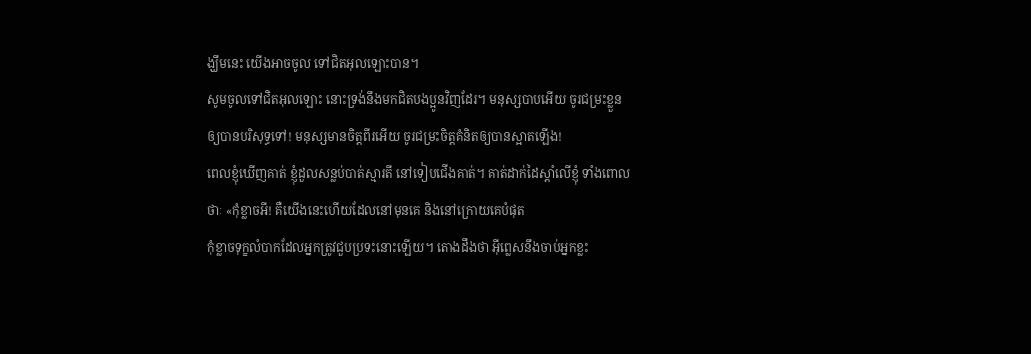ង្ឃឹមនេះ យើងអាចចូល ទៅជិតអុលឡោះបាន។
សូមចូលទៅជិតអុលឡោះ នោះទ្រង់នឹងមកជិតបងប្អូនវិញដែរ។ មនុស្សបាបអើយ ចូរជម្រះខ្លួនឲ្យបានបរិសុទ្ធទៅ! មនុស្សមានចិត្ដពីរអើយ ចូរជម្រះចិត្ដគំនិតឲ្យបានស្អាតឡើង!
ពេលខ្ញុំឃើញគាត់ ខ្ញុំដួលសន្លប់បាត់ស្មារតី នៅទៀបជើងគាត់។ គាត់ដាក់ដៃស្ដាំលើខ្ញុំ ទាំងពោលថាៈ «កុំខ្លាចអី! គឺយើងនេះហើយដែលនៅមុនគេ និងនៅក្រោយគេបំផុត
កុំខ្លាចទុក្ខលំបាកដែលអ្នកត្រូវជួបប្រទះនោះឡើយ។ តោងដឹងថា អ៊ីព្លេសនឹងចាប់អ្នកខ្លះ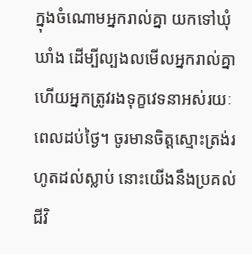ក្នុងចំណោមអ្នករាល់គ្នា យកទៅឃុំឃាំង ដើម្បីល្បងលមើលអ្នករាល់គ្នា ហើយអ្នកត្រូវរងទុក្ខវេទនាអស់រយៈពេលដប់ថ្ងៃ។ ចូរមានចិត្ដស្មោះត្រង់រហូតដល់ស្លាប់ នោះយើងនឹងប្រគល់ជីវិ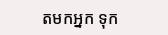តមកអ្នក ទុក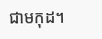ជាមកុដ។